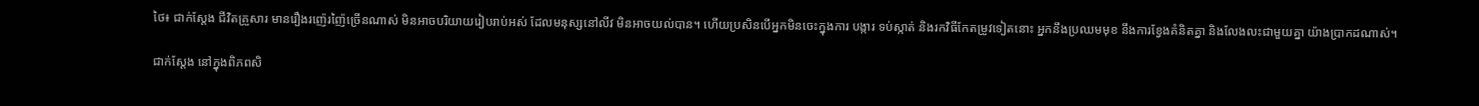ថៃ៖ ជាក់ស្តែង ជីវិតគ្រួសារ មានរឿងរញ៉េរញ៉ៃច្រើនណាស់ មិនអាចបរិយាយរៀបរាប់អស់ ដែលមនុស្សនៅលីវ មិនអាចយល់បាន។ ហើយប្រសិនបើអ្នកមិនចេះក្នុងការ បង្ការ ទប់ស្កាត់ និងរកវិធីកែតម្រូវទៀតនោះ អ្នកនឹងប្រឈមមុខ នឹងការខ្វែងគំនិតគ្នា និងលែងលះជាមួយគ្នា យ៉ាងប្រាកដណាស់។

ជាក់ស្តែង នៅក្នុងពិភពសិ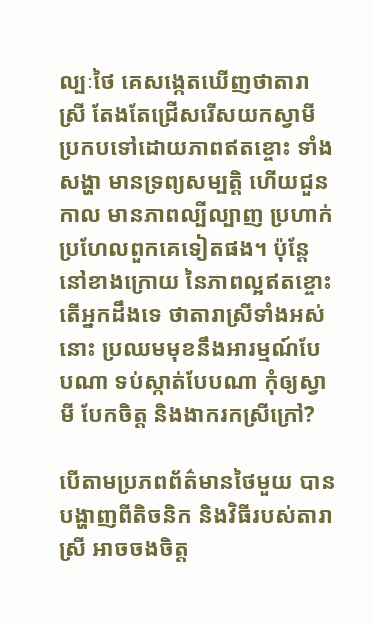ល្បៈថៃ គេសង្កេតឃើញថាតារាស្រី តែងតែជ្រើសរើសយកស្វាមី ប្រកបទៅដោយភាពឥតខ្ចោះ ទាំងសង្ហា មានទ្រព្យសម្បត្តិ ហើយជួនកាល មានភាពល្បីល្បាញ ប្រហាក់ប្រហែលពួកគេទៀតផង។ ប៉ុន្តែនៅខាងក្រោយ នៃភាពល្អឥតខ្ចោះ តើអ្នកដឹងទេ ថាតារាស្រីទាំងអស់នោះ ប្រឈមមុខនឹងអារម្មណ៍បែបណា ទប់ស្កាត់បែបណា កុំឲ្យស្វាមី បែកចិត្ត និងងាករកស្រីក្រៅ?

បើតាមប្រភពព័ត៌មានថៃមួយ បានបង្ហាញពីតិចនិក និងវិធីរបស់តារាស្រី អាចចងចិត្ត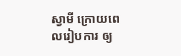ស្វាមី ក្រោយពេលរៀបការ ឲ្យ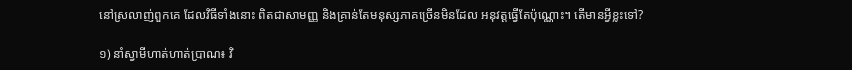នៅស្រលាញ់ពួកគេ ដែលវិធីទាំងនោះ ពិតជាសាមញ្ញ និងគ្រាន់តែមនុស្សភាគច្រើនមិនដែល អនុវត្តធ្វើតែប៉ុណ្ណោះ។ តើមានអ្វីខ្លះទៅ?

១) នាំស្វាមីហាត់ហាត់ប្រាណ៖ វិ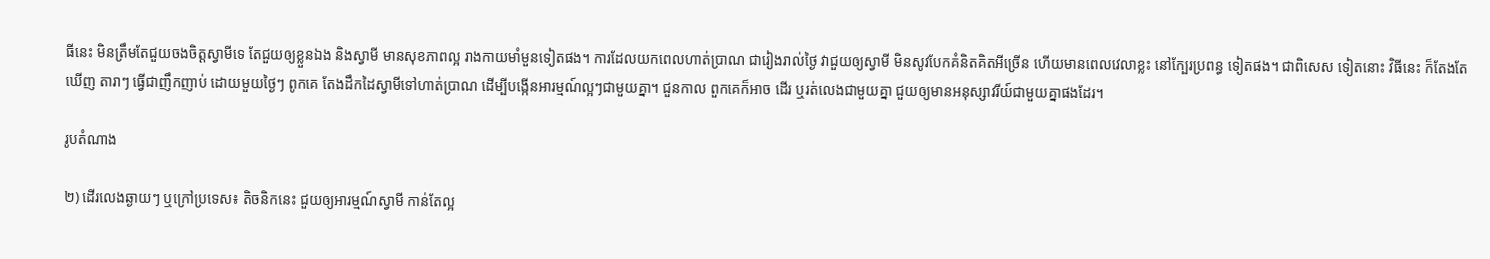ធីនេះ មិនត្រឹមតែជួយចងចិត្តស្វាមីទេ តែជួយឲ្យខ្លួនឯង និងស្វាមី មានសុខភាពល្អ រាងកាយមាំមួនទៀតផង។ ការដែលយកពេលហាត់ប្រាណ ជារៀងរាល់ថ្ងៃ វាជួយឲ្យស្វាមី មិនសូវបែកគំនិតគិតអីច្រើន ហើយមានពេលវេលាខ្លះ នៅក្បែរប្រពន្ធ ទៀតផង។ ជាពិសេស ទៀតនោះ វិធីនេះ ក៏តែងតែឃើញ តារាៗ ធ្វើជាញឹកញាប់ ដោយមួយថ្ងៃៗ ពូកគេ តែងដឹកដៃស្វាមីទៅហាត់ប្រាណ ដើម្បីបង្កើនអារម្មណ៍ល្អៗជាមួយគ្នា។ ជួនកាល ពួកគេក៏អាច ដើរ ឬរត់លេងជាមួយគ្នា ជួយឲ្យមានអនុស្សាវរីយ៍ជាមួយគ្នាផងដែរ។

រូបតំណាង

២) ដើរលេងឆ្ងាយៗ ឬក្រៅប្រទេស៖ តិចនិកនេះ ជួយឲ្យអារម្មណ៍ស្វាមី កាន់តែល្អ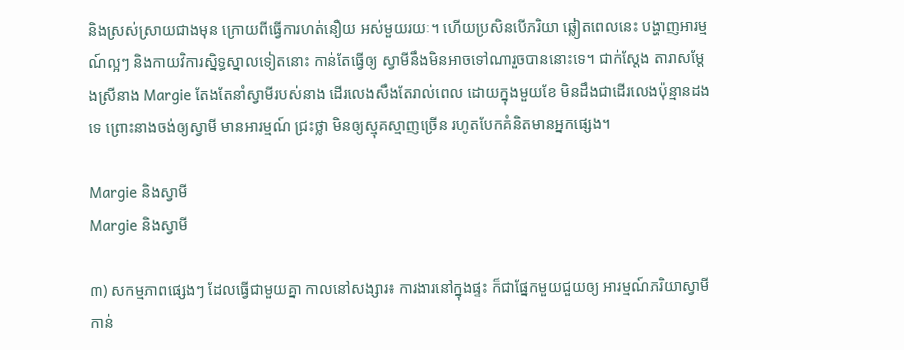និងស្រស់ស្រាយជាងមុន ក្រោយពីធ្វើការហត់នឿយ អស់មួយរយៈ។ ហើយប្រសិនបើភរិយា ឆ្លៀតពេលនេះ បង្ហាញអារម្មណ៍ល្អៗ និងកាយវិការស្និទ្ធស្នាលទៀតនោះ កាន់តែធ្វើឲ្យ ស្វាមីនឹងមិនអាចទៅណារួចបាននោះទេ។ ជាក់ស្តែង តារាសម្តែងស្រីនាង Margie តែងតែនាំស្វាមីរបស់នាង ដើរលេងសឹងតែរាល់ពេល ដោយក្នុងមួយខែ មិនដឹងជាដើរលេងប៉ុន្មានដងទេ ព្រោះនាងចង់ឲ្យស្វាមី មានអារម្មណ៍ ជ្រះថ្លា មិនឲ្យស្មុគស្មាញច្រើន រហូតបែកគំនិតមានអ្នកផ្សេង។

Margie និងស្វាមី
Margie និងស្វាមី

៣) សកម្មភាពផ្សេងៗ ដែលធ្វើជាមួយគ្នា កាលនៅសង្សារ៖ ការងារនៅក្នុងផ្ទះ ក៏ជាផ្នែកមួយជួយឲ្យ អារម្មណ៍ភរិយាស្វាមី កាន់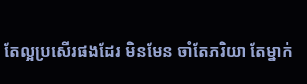តែល្អប្រសើរផងដែរ មិនមែន ចាំតែភរិយា តែម្នាក់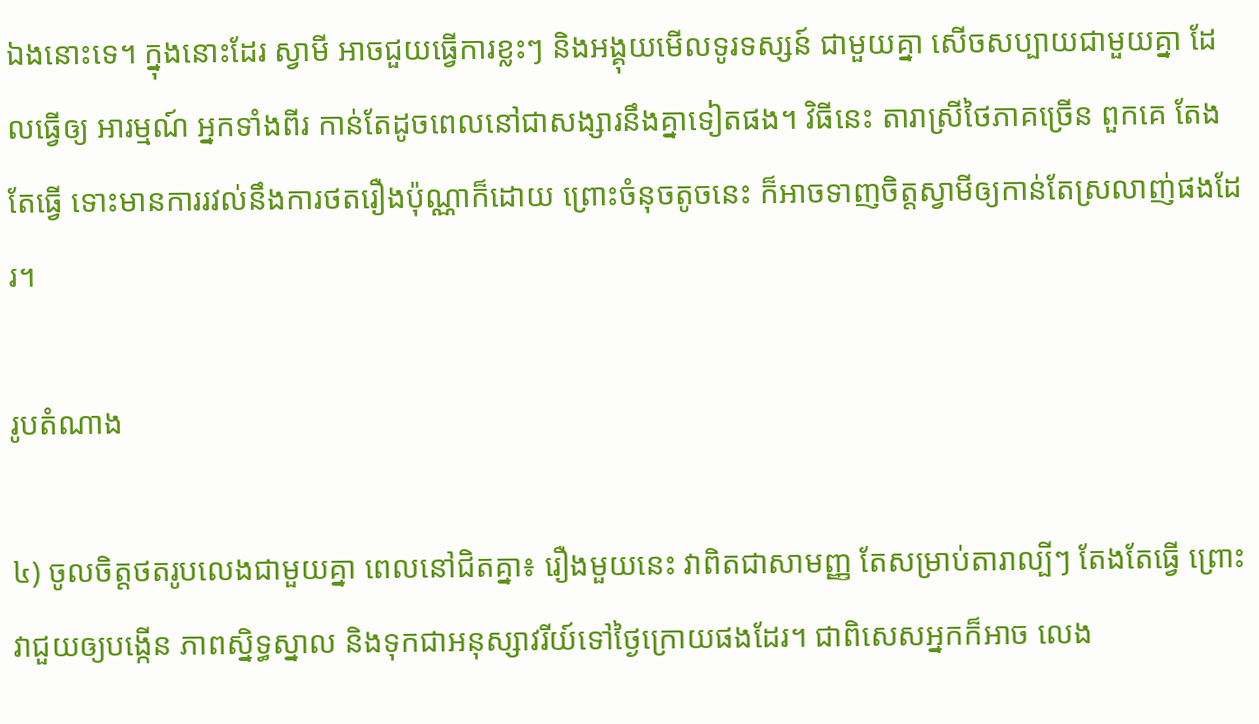ឯងនោះទេ។ ក្នុងនោះដែរ ស្វាមី អាចជួយធ្វើការខ្លះៗ និងអង្គុយមើលទូរទស្សន៍ ជាមួយគ្នា សើចសប្បាយជាមួយគ្នា ដែលធ្វើឲ្យ អារម្មណ៍ អ្នកទាំងពីរ កាន់តែដូចពេលនៅជាសង្សារនឹងគ្នាទៀតផង។ វិធីនេះ តារាស្រីថៃភាគច្រើន ពួកគេ តែងតែធ្វើ ទោះមានការរវល់នឹងការថតរឿងប៉ុណ្ណាក៏ដោយ ព្រោះចំនុចតូចនេះ ក៏អាចទាញចិត្តស្វាមីឲ្យកាន់តែស្រលាញ់ផងដែរ។

រូបតំណាង

៤) ចូលចិត្តថតរូបលេងជាមួយគ្នា ពេលនៅជិតគ្នា៖ រឿងមួយនេះ វាពិតជាសាមញ្ញ តែសម្រាប់តារាល្បីៗ តែងតែធ្វើ ព្រោះវាជួយឲ្យបង្កើន ភាពស្និទ្ធស្នាល និងទុកជាអនុស្សាវរីយ៍ទៅថ្ងៃក្រោយផងដែរ។ ជាពិសេសអ្នកក៏អាច លេង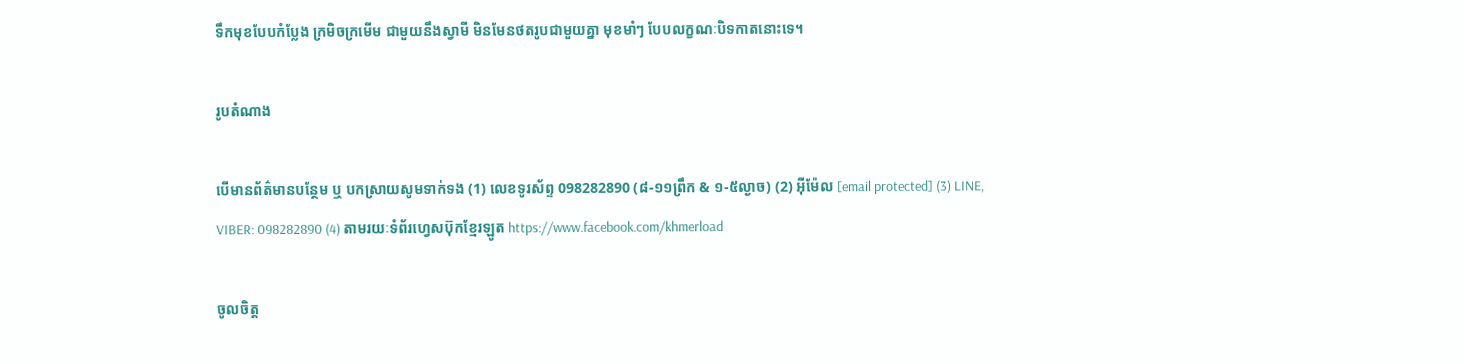ទឹកមុខបែបកំប្លែង ក្រមិចក្រមើម ជាមួយនឹងស្វាមី មិនមែនថតរូបជាមួយគ្នា មុខមាំៗ បែបលក្ខណៈបិទកាតនោះទេ។

រូបតំណាង

បើមានព័ត៌មានបន្ថែម ឬ បកស្រាយសូមទាក់ទង (1) លេខទូរស័ព្ទ 098282890 (៨-១១ព្រឹក & ១-៥ល្ងាច) (2) អ៊ីម៉ែល [email protected] (3) LINE, VIBER: 098282890 (4) តាមរយៈទំព័រហ្វេសប៊ុកខ្មែរឡូត https://www.facebook.com/khmerload

ចូលចិត្ត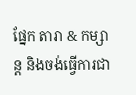ផ្នែក តារា & កម្សាន្ដ និងចង់ធ្វើការជា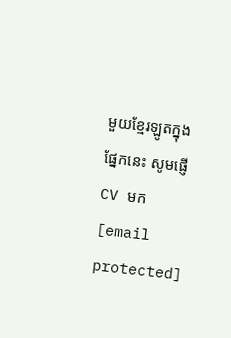មួយខ្មែរឡូតក្នុងផ្នែកនេះ សូមផ្ញើ CV មក [email protected]